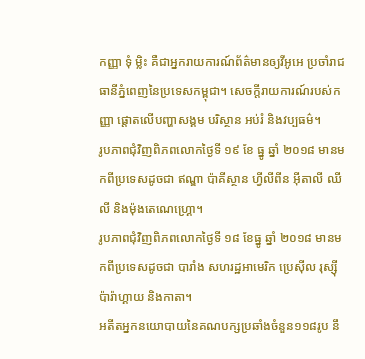កញ្ញា ទុំ ម្លិះ គឺជាអ្នករាយការណ៍ព័ត៌មានឲ្យវីអូអេ ប្រចាំរាជធានីភ្នំពេញនៃប្រទេសកម្ពុជា។ សេចក្តីរាយការណ៍របស់កញ្ញា ផ្តោតលើបញ្ហាសង្គម បរិស្ថាន អប់រំ និងវប្បធម៌។
រូបភាពជុំវិញពិភពលោកថ្ងៃទី ១៩ ខែ ធ្នូ ឆ្នាំ ២០១៨ មានមកពីប្រទេសដូចជា ឥណ្ឌា ប៉ាគីស្ថាន ហ្វីលីពីន អ៊ីតាលី ឈីលី និងម៉ុងតេណេហ្គ្រោ។
រូបភាពជុំវិញពិភពលោកថ្ងៃទី ១៨ ខែធ្នូ ឆ្នាំ ២០១៨ មានមកពីប្រទេសដូចជា បារាំង សហរដ្ឋអាមេរិក ប្រេស៊ីល រុស្ស៊ី ប៉ារ៉ាហ្គាយ និងកាតា។
អតីតអ្នកនយោបាយនៃគណបក្សប្រឆាំងចំនួន១១៨រូប នឹ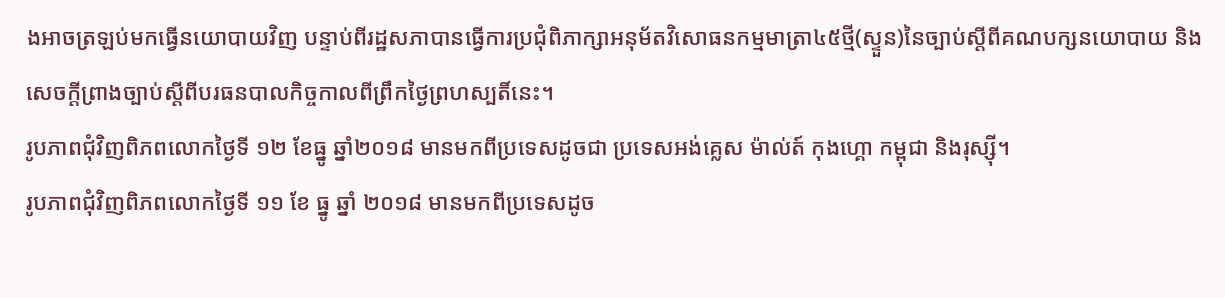ងអាចត្រឡប់មកធ្វើនយោបាយវិញ បន្ទាប់ពីរដ្ឋសភាបានធ្វើការប្រជុំពិភាក្សាអនុម័តវិសោធនកម្មមាត្រា៤៥ថ្មី(ស្ទួន)នៃច្បាប់ស្តីពីគណបក្សនយោបាយ និងសេចក្តីព្រាងច្បាប់ស្តីពីបរធនបាលកិច្ចកាលពីព្រឹកថ្ងៃព្រហស្បតិ៍នេះ។
រូបភាពជុំវិញពិភពលោកថ្ងៃទី ១២ ខែធ្នូ ឆ្នាំ២០១៨ មានមកពីប្រទេសដូចជា ប្រទេសអង់គ្លេស ម៉ាល់ត៍ កុងហ្គោ កម្ពុជា និងរុស្ស៊ី។
រូបភាពជុំវិញពិភពលោកថ្ងៃទី ១១ ខែ ធ្នូ ឆ្នាំ ២០១៨ មានមកពីប្រទេសដូច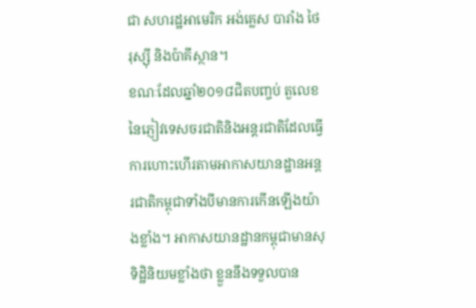ជា សហរដ្ឋអាមេរិក អង់គ្លេស បារាំង ថៃ រុស្ស៊ី និងប៉ាគីស្ថាន។
ខណៈដែលឆ្នាំ២០១៨ជិតបញ្ចប់ តួលេខនៃភ្ញៀវទេសចរជាតិនិងអន្តរជាតិដែលធ្វើការហោះហើរតាមអាកាសយានដ្ឋានអន្តរជាតិកម្ពុជាទាំងបីមានការកើនឡើងយ៉ាងខ្លាំង។ អាកាសយានដ្ឋានកម្ពុជាមានសុទិដ្ឋិនិយមខ្លាំងថា ខ្លួននឹងទទួលបាន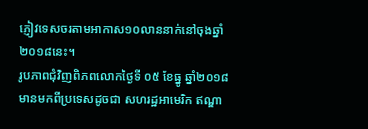ភ្ញៀវទេសចរតាមអាកាស១០លាននាក់នៅចុងឆ្នាំ២០១៨នេះ។
រូបភាពជុំវិញពិភពលោកថ្ងៃទី ០៥ ខែធ្នូ ឆ្នាំ២០១៨ មានមកពីប្រទេសដូចជា សហរដ្ឋអាមេរិក ឥណ្ឌា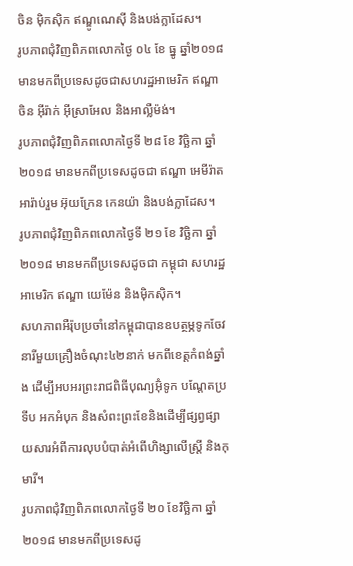ចិន ម៉ិកស៊ិក ឥណ្ឌូណេស៊ី និងបង់ក្លាដែស។
រូបភាពជុំវិញពិភពលោកថ្ងៃ ០៤ ខែ ធ្នូ ឆ្នាំ២០១៨ មានមកពីប្រទេសដូចជាសហរដ្ឋអាមេរិក ឥណ្ឌា ចិន អ៊ីរ៉ាក់ អ៊ីស្រាអែល និងអាល្លឺម៉ង់។
រូបភាពជុំវិញពិភពលោកថ្ងៃទី ២៨ ខែ វិច្ឆិកា ឆ្នាំ ២០១៨ មានមកពីប្រទេសដូចជា ឥណ្ឌា អេមីរ៉ាតអារ៉ាប់រួម អ៊ុយក្រែន កេនយ៉ា និងបង់ក្លាដែស។
រូបភាពជុំវិញពិភពលោកថ្ងៃទី ២១ ខែ វិច្ឆិកា ឆ្នាំ ២០១៨ មានមកពីប្រទេសដូចជា កម្ពុជា សហរដ្ឋអាមេរិក ឥណ្ឌា យេម៉ែន និងម៉ិកស៊ិក។
សហភាពអឺរ៉ុបប្រចាំនៅកម្ពុជាបានឧបត្ថម្ភទូកចែវនារីមួយគ្រឿងចំណុះ៤២នាក់ មកពីខេត្តកំពង់ឆ្នាំង ដើម្បីអបអរព្រះរាជពិធីបុណ្យអ៊ុំទូក បណ្តែតប្រទីប អកអំបុក និងសំពះព្រះខែនិងដើម្បីផ្សព្វផ្សាយសារអំពីការលុបបំបាត់អំពើហិង្សាលើស្ត្រី និងកុមារី។
រូបភាពជុំវិញពិភពលោកថ្ងៃទី ២០ ខែវិច្ឆិកា ឆ្នាំ ២០១៨ មានមកពីប្រទេសដូ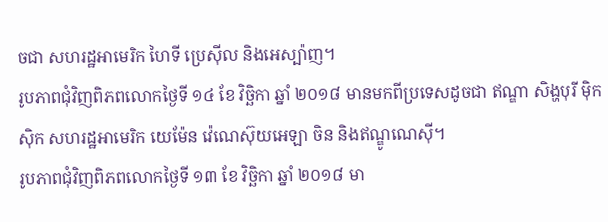ចជា សហរដ្ឋអាមេរិក ហៃទី ប្រេស៊ីល និងអេស្ប៉ាញ។
រូបភាពជុំវិញពិភពលោកថ្ងៃទី ១៤ ខែ វិច្ឆិកា ឆ្នាំ ២០១៨ មានមកពីប្រទេសដូចជា ឥណ្ឌា សិង្ហបុរី ម៉ិកស៊ិក សហរដ្ឋអាមេរិក យេម៉ែន វ៉េណេស៊ុយអេឡា ចិន និងឥណ្ឌូណេស៊ី។
រូបភាពជុំវិញពិភពលោកថ្ងៃទី ១៣ ខែ វិច្ឆិកា ឆ្នាំ ២០១៨ មា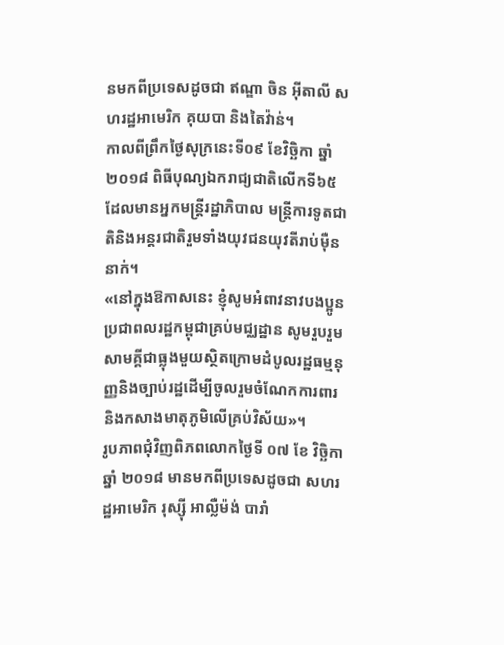នមកពីប្រទេសដូចជា ឥណ្ឌា ចិន អ៊ីតាលី សហរដ្ឋអាមេរិក គុយបា និងតៃវ៉ាន់។
កាលពីព្រឹកថ្ងៃសុក្រនេះទី០៩ ខែវិច្ឆិកា ឆ្នាំ២០១៨ ពិធីបុណ្យឯករាជ្យជាតិលើកទី៦៥ ដែលមានអ្នកមន្រ្តីរដ្ឋាភិបាល មន្រ្តីការទូតជាតិនិងអន្តរជាតិរួមទាំងយុវជនយុវតីរាប់ម៉ឺននាក់។
«នៅក្នុងឱកាសនេះ ខ្ញុំសូមអំពាវនាវបងប្អូនប្រជាពលរដ្ឋកម្ពុជាគ្រប់មជ្ឈដ្ឋាន សូមរួបរួមសាមគ្គីជាធ្លុងមួយស្ថិតក្រោមដំបូលរដ្ឋធម្មនុញ្ញនិងច្បាប់រដ្ឋដើម្បីចូលរួមចំណែកការពារនិងកសាងមាតុភូមិលើគ្រប់វិស័យ»។
រូបភាពជុំវិញពិភពលោកថ្ងៃទី ០៧ ខែ វិច្ឆិកា ឆ្នាំ ២០១៨ មានមកពីប្រទេសដូចជា សហរដ្ឋអាមេរិក រុស្ស៊ី អាល្លឺម៉ង់ បារាំ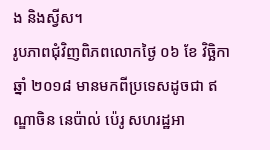ង និងស្វីស។
រូបភាពជុំវិញពិភពលោកថ្ងៃ ០៦ ខែ វិច្ឆិកា ឆ្នាំ ២០១៨ មានមកពីប្រទេសដូចជា ឥណ្ឌាចិន នេប៉ាល់ ប៉េរូ សហរដ្ឋអា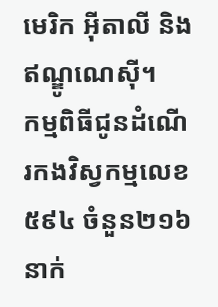មេរិក អ៊ីតាលី និងឥណ្ឌូណេស៊ី។
កម្មពិធីជូនដំណើរកងវិស្វកម្មលេខ៥៩៤ ចំនួន២១៦នាក់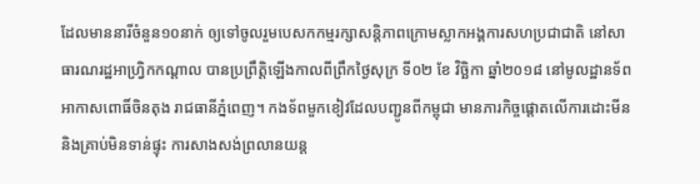ដែលមាននារីចំនួន១០នាក់ ឲ្យទៅចូលរួមបេសកកម្មរក្សាសន្តិភាពក្រោមស្លាកអង្គការសហប្រជាជាតិ នៅសាធារណរដ្ឋអាហ្វ្រិកកណ្តាល បានប្រព្រឹត្តិឡើងកាលពីព្រឹកថ្ងៃសុក្រ ទី០២ ខែ វិច្ឆិកា ឆ្នាំ២០១៨ នៅមូលដ្ឋានទ័ពអាកាសពោធិ៍ចិនតុង រាជធានីភ្នំពេញ។ កងទ័ពមួកខៀវដែលបញ្ជូនពីកម្ពុជា មានភារកិច្ចផ្តោតលើការដោះមីន និងគ្រាប់មិនទាន់ផ្ទុះ ការសាងសង់ព្រលានយន្ត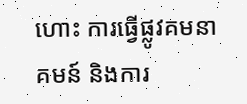ហោះ ការធ្វើផ្លូវគមនាគមន៍ និងការ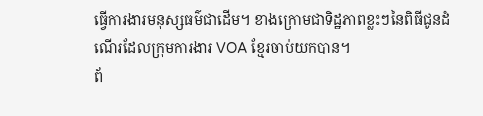ធ្វើការងារមនុស្សធម៌ជាដើម។ ខាងក្រោមជាទិដ្ឋភាពខ្លះៗនៃពិធីជូនដំណើរដែលក្រុមការងារ VOA ខ្មែរចាប់យកបាន។
ព័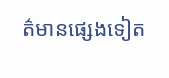ត៌មានផ្សេងទៀត